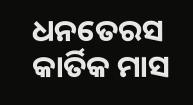ଧନତେରସ କାର୍ତିକ ମାସ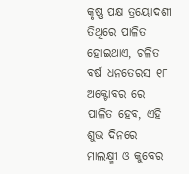କୃଷ୍ଣ ପକ୍ଷ ତ୍ରୟୋଦଶୀ ତିଥିରେ ପାଳିତ ହୋଇଥାଏ, ଚଳିତ ବର୍ଷ ଧନତେରସ ୧୮ ଅକ୍ଟୋବର ରେ ପାଳିତ ହେବ, ଏହି ଶୁଭ ଦିନରେ ମାଲକ୍ଷ୍ମୀ ଓ କୁବେର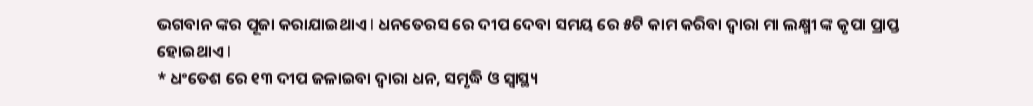ଭଗବାନ ଙ୍କର ପୂଜା କରାଯାଇଥାଏ l ଧନତେରସ ରେ ଦୀପ ଦେବା ସମୟ ରେ ୫ଟି କାମ କରିବା ଦ୍ୱାରା ମା ଲକ୍ଷ୍ମୀ ଙ୍କ କୃପା ପ୍ରାପ୍ତ ହୋଇଥାଏ l
* ଧଂତେଶ ରେ ୧୩ ଦୀପ ଜଳାଇବା ଦ୍ୱାରା ଧନ, ସମୃଦ୍ଧି ଓ ସ୍ୱାସ୍ଥ୍ୟ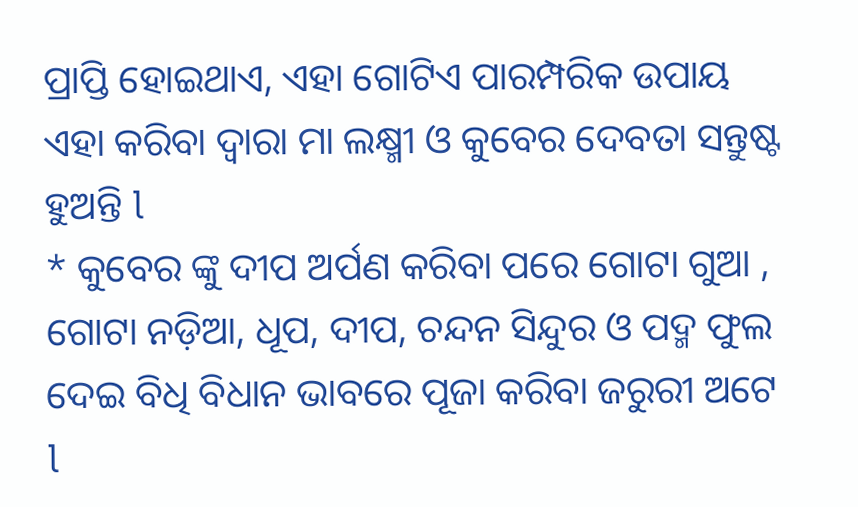ପ୍ରାପ୍ତି ହୋଇଥାଏ, ଏହା ଗୋଟିଏ ପାରମ୍ପରିକ ଉପାୟ ଏହା କରିବା ଦ୍ୱାରା ମା ଲକ୍ଷ୍ମୀ ଓ କୁବେର ଦେବତା ସନ୍ତୁଷ୍ଟ ହୁଅନ୍ତି l
* କୁବେର ଙ୍କୁ ଦୀପ ଅର୍ପଣ କରିବା ପରେ ଗୋଟା ଗୁଆ , ଗୋଟା ନଡ଼ିଆ, ଧୂପ, ଦୀପ, ଚନ୍ଦନ ସିନ୍ଦୁର ଓ ପଦ୍ମ ଫୁଲ ଦେଇ ବିଧି ବିଧାନ ଭାବରେ ପୂଜା କରିବା ଜରୁରୀ ଅଟେ l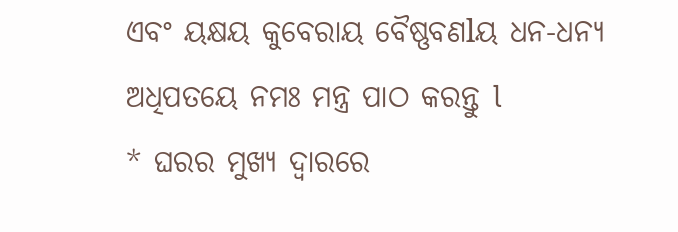ଏବଂ ୟକ୍ଷୟ କୁବେରାୟ ବୈଷ୍ଣବଣlୟ ଧନ-ଧନ୍ୟ ଅଧିପତୟେ ନମଃ ମନ୍ତ୍ର ପାଠ କରନ୍ତୁ l
* ଘରର ମୁଖ୍ୟ ଦ୍ୱାରରେ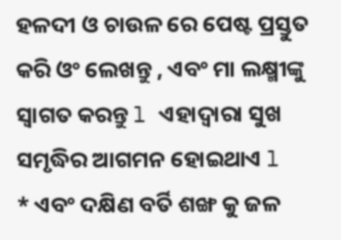ହଳଦୀ ଓ ଚାଉଳ ରେ ପେଷ୍ଟ ପ୍ରସ୍ତୁତ କରି ଓଂ ଲେଖନ୍ତୁ , ଏବଂ ମା ଲକ୍ଷ୍ମୀଙ୍କୁ ସ୍ୱାଗତ କରନ୍ତୁ l ଏହାଦ୍ୱାରା ସୁଖ ସମୃଦ୍ଧିର ଆଗମନ ହୋଇଥାଏ l
* ଏବଂ ଦକ୍ଷିଣ ବର୍ତି ଶଙ୍ଖ କୁ ଜଳ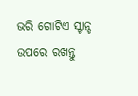ଭରି ଗୋଟିଏ ସ୍ଟାନ୍ଡ ଉପରେ ରଖନ୍ତୁ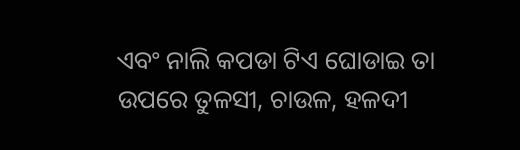ଏବଂ ନାଲି କପଡା ଟିଏ ଘୋଡାଇ ତା ଉପରେ ତୁଳସୀ, ଚାଉଳ, ହଳଦୀ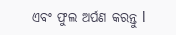ଏବଂ ଫୁଲ ଅର୍ପଣ କରନ୍ତୁ l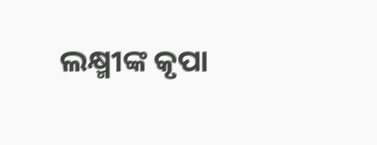ଲକ୍ଷ୍ମୀଙ୍କ କୃପା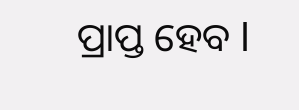ପ୍ରାପ୍ତ ହେବ l